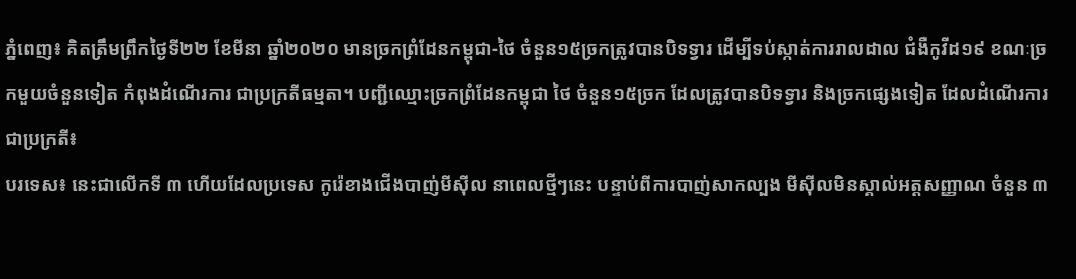ភ្នំពេញ៖ គិតត្រឹមព្រឹកថ្ងៃទី២២ ខែមីនា ឆ្នាំ២០២០ មានច្រកព្រំដែនកម្ពុជា-ថៃ ចំនួន១៥ច្រកត្រូវបានបិទទ្វារ ដើម្បីទប់ស្កាត់ការរាលដាល ជំងឺកូវីដ១៩ ខណៈច្រកមួយចំនួនទៀត កំពុងដំណើរការ ជាប្រក្រតីធម្មតា។ បញ្ជីឈ្មោះច្រកព្រំដែនកម្ពុជា ថៃ ចំនួន១៥ច្រក ដែលត្រូវបានបិទទ្វារ និងច្រកផ្សេងទៀត ដែលដំណើរការជាប្រក្រតី៖
បរទេស៖ នេះជាលើកទី ៣ ហើយដែលប្រទេស កូរ៉េខាងជើងបាញ់មីស៊ីល នាពេលថ្មីៗនេះ បន្ទាប់ពីការបាញ់សាកល្បង មីស៊ីលមិនស្គាល់អត្តសញ្ញាណ ចំនួន ៣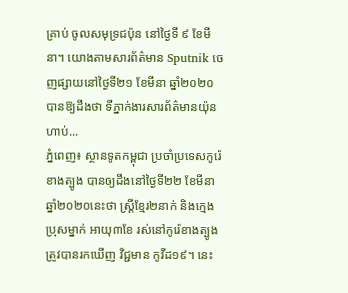គ្រាប់ ចូលសមុទ្រជប៉ុន នៅថ្ងៃទី ៩ ខែមីនា។ យោងតាមសារព័ត៌មាន Sputnik ចេញផ្សាយនៅថ្ងៃទី២១ ខែមីនា ឆ្នាំ២០២០ បានឱ្យដឹងថា ទីភ្នាក់ងារសារព័ត៌មានយ៉ុនហាប់...
ភ្នំពេញ៖ ស្ថានទូតកម្ពុជា ប្រចាំប្រទេសកូរ៉េខាងត្បូង បានឲ្យដឹងនៅថ្ងៃទី២២ ខែមីនា ឆ្នាំ២០២០នេះថា ស្រ្តីខ្មែរ២នាក់ និងក្មេងប្រុសម្នាក់ អាយុ៣ខែ រស់នៅកូរ៉េខាងត្បូង ត្រូវបានរកឃើញ វិជ្ជមាន កូវីដ១៩។ នេះ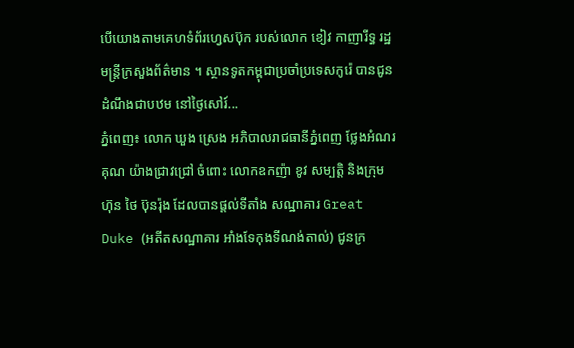បើយោងតាមគេហទំព័រហ្វេសប៊ុក របស់លោក ខៀវ កាញារីទ្ធ រដ្ឋមន្រ្តីក្រសួងព័ត៌មាន ។ ស្ថានទូតកម្ពុជាប្រចាំប្រទេសកូរ៉េ បានជូនដំណឹងជាបឋម នៅថ្ងៃសៅរ៍...
ភ្នំពេញ៖ លោក ឃួង ស្រេង អភិបាលរាជធានីភ្នំពេញ ថ្លែងអំណរគុណ យ៉ាងជ្រាវជ្រៅ ចំពោះ លោកឧកញ៉ា ខូវ សម្បត្តិ និងក្រុមហ៊ុន ថៃ ប៊ុនរ៉ុង ដែលបានផ្តល់ទីតាំង សណ្ឋាគារ Great Duke (អតីតសណ្ឋាគារ អាំងទែកុងទីណង់តាល់) ជូនក្រ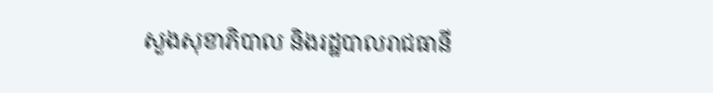សួងសុខាភិបាល និងរដ្ឋបាលរាជធានី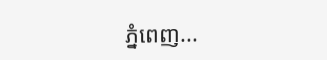ភ្នំពេញ...